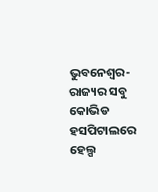ଭୁବନେଶ୍ୱର- ରାଜ୍ୟର ସବୁ କୋଭିଡ ହସପିଟାଲରେ ହେଲ୍ପ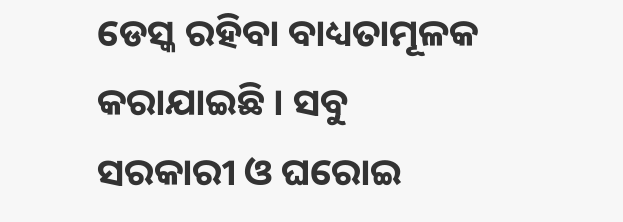ଡେସ୍କ ରହିବା ବାଧ୍ୟତାମୂଳକ କରାଯାଇଛି । ସବୁ ସରକାରୀ ଓ ଘରୋଇ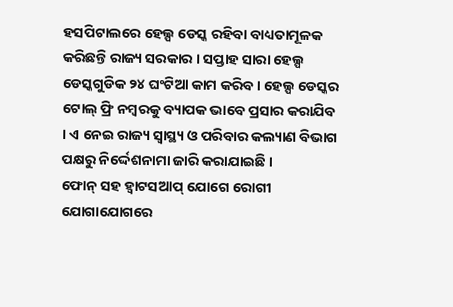ହସପିଟାଲରେ ହେଲ୍ପ ଡେସ୍କ ରହିବା ବାଧ୍ୟତାମୂଳକ କରିଛନ୍ତି ରାଜ୍ୟ ସରକାର । ସପ୍ତାହ ସାରା ହେଲ୍ପ ଡେସ୍କଗୁଡିକ ୨୪ ଘଂଟିଆ କାମ କରିବ । ହେଲ୍ପ ଡେସ୍କର ଟୋଲ୍ ଫ୍ରି ନମ୍ବରକୁ ବ୍ୟାପକ ଭାବେ ପ୍ରସାର କରାଯିବ । ଏ ନେଇ ରାଜ୍ୟ ସ୍ୱାସ୍ଥ୍ୟ ଓ ପରିବାର କଲ୍ୟାଣ ବିଭାଗ ପକ୍ଷରୁ ନିର୍ଦ୍ଦେଶନାମା ଜାରି କରାଯାଇଛି ।
ଫୋନ୍ ସହ ହ୍ୱାଟସଆପ୍ ଯୋଗେ ରୋଗୀ ଯୋଗାଯୋଗରେ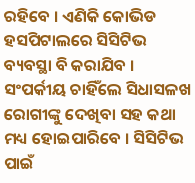ରହିବେ । ଏଣିକି କୋଭିଡ ହସପିଟାଲରେ ସିସିଟିଭ ବ୍ୟବସ୍ଥା ବି କରାଯିବ । ସଂପର୍କୀୟ ଚାହିଁଲେ ସିଧାସଳଖ ରୋଗୀଙ୍କୁ ଦେଖିବା ସହ କଥା ମଧ୍ୟ ହୋଇପାରିବେ । ସିସିଟିଭ ପାଇଁ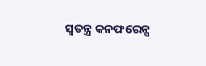ସ୍ୱତନ୍ତ୍ର କନଫରେନ୍ସ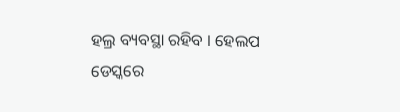ହଲ୍ର ବ୍ୟବସ୍ଥା ରହିବ । ହେଲପ ଡେସ୍କରେ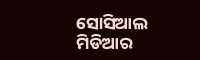ସୋସିଆଲ ମିଡିଆର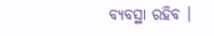ବ୍ୟବସ୍ଥା ରହିବ ।